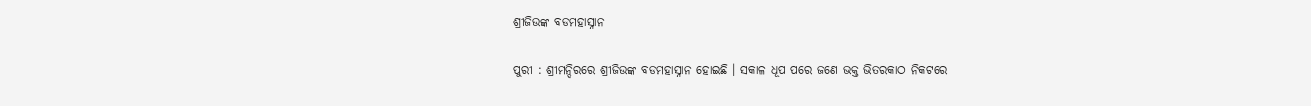ଶ୍ରୀଜିଉଙ୍କ ବଡମହାସ୍ନାନ

ପୁରୀ : ଶ୍ରୀମନ୍ଦିରରେ ଶ୍ରୀଜିଉଙ୍କ ବଡମହାସ୍ନାନ ହୋଇଛି । ସକାଳ ଧୂପ ପରେ ଜଣେ ଭକ୍ତ ଭିତରକାଠ ନିକଟରେ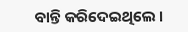ବାନ୍ତି କରିଦେଇଥିଲେ ।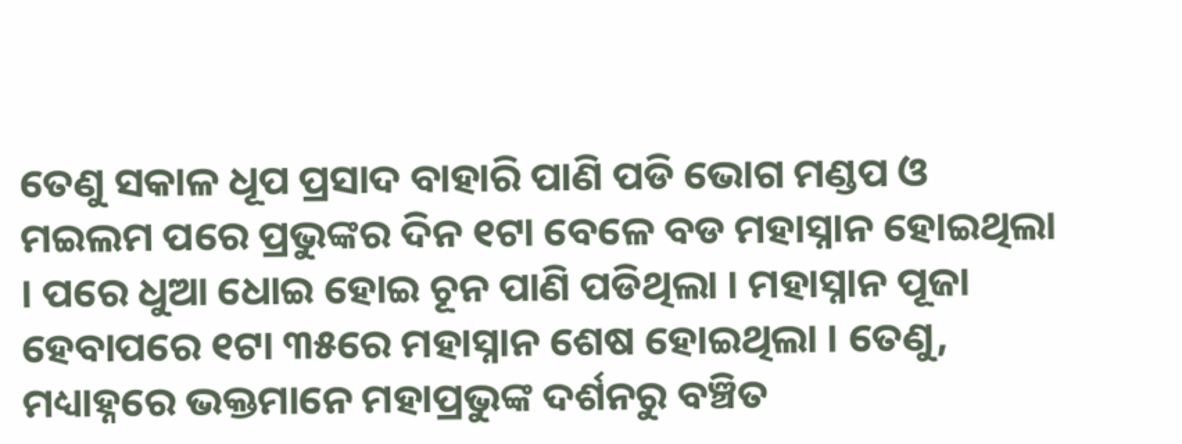ତେଣୁ ସକାଳ ଧୂପ ପ୍ରସାଦ ବାହାରି ପାଣି ପଡି ଭୋଗ ମଣ୍ଡପ ଓ ମଇଲମ ପରେ ପ୍ରଭୁଙ୍କର ଦିନ ୧ଟା ବେଳେ ବଡ ମହାସ୍ନାନ ହୋଇଥିଲା । ପରେ ଧୁଆ ଧୋଇ ହୋଇ ଚୂନ ପାଣି ପଡିଥିଲା । ମହାସ୍ନାନ ପୂଜା ହେବାପରେ ୧ଟା ୩୫ରେ ମହାସ୍ନାନ ଶେଷ ହୋଇଥିଲା । ତେଣୁ, ମଧ୍ୟାହ୍ନରେ ଭକ୍ତମାନେ ମହାପ୍ରଭୁଙ୍କ ଦର୍ଶନରୁ ବଞ୍ଚିତ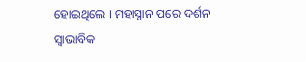ହୋଇଥିଲେ । ମହାସ୍ନାନ ପରେ ଦର୍ଶନ ସ୍ୱାଭାବିକ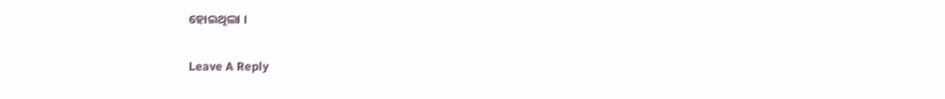ହୋଇଥିଲା ।

Leave A Reply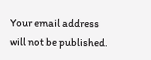Your email address will not be published.